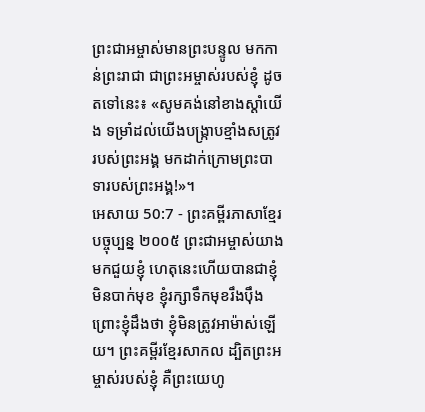ព្រះជាអម្ចាស់មានព្រះបន្ទូល មកកាន់ព្រះរាជា ជាព្រះអម្ចាស់របស់ខ្ញុំ ដូចតទៅនេះ៖ «សូមគង់នៅខាងស្ដាំយើង ទម្រាំដល់យើងបង្ក្រាបខ្មាំងសត្រូវរបស់ព្រះអង្គ មកដាក់ក្រោមព្រះបាទារបស់ព្រះអង្គ!»។
អេសាយ 50:7 - ព្រះគម្ពីរភាសាខ្មែរបច្ចុប្បន្ន ២០០៥ ព្រះជាអម្ចាស់យាងមកជួយខ្ញុំ ហេតុនេះហើយបានជាខ្ញុំមិនបាក់មុខ ខ្ញុំរក្សាទឹកមុខរឹងប៉ឹង ព្រោះខ្ញុំដឹងថា ខ្ញុំមិនត្រូវអាម៉ាស់ឡើយ។ ព្រះគម្ពីរខ្មែរសាកល ដ្បិតព្រះអម្ចាស់របស់ខ្ញុំ គឺព្រះយេហូ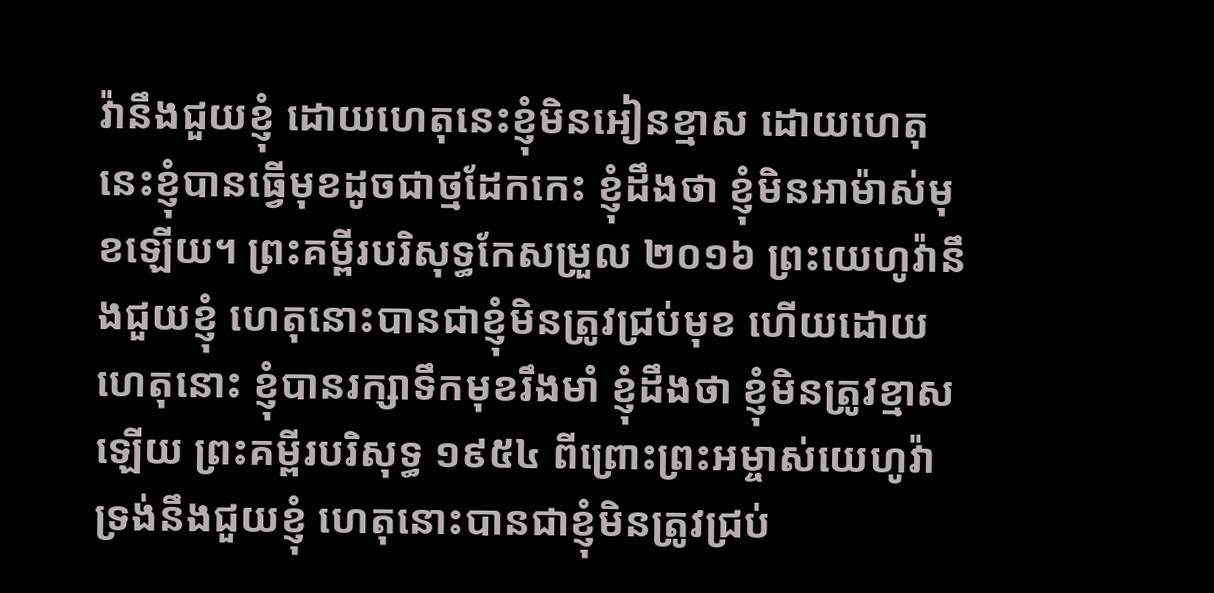វ៉ានឹងជួយខ្ញុំ ដោយហេតុនេះខ្ញុំមិនអៀនខ្មាស ដោយហេតុនេះខ្ញុំបានធ្វើមុខដូចជាថ្មដែកកេះ ខ្ញុំដឹងថា ខ្ញុំមិនអាម៉ាស់មុខឡើយ។ ព្រះគម្ពីរបរិសុទ្ធកែសម្រួល ២០១៦ ព្រះយេហូវ៉ានឹងជួយខ្ញុំ ហេតុនោះបានជាខ្ញុំមិនត្រូវជ្រប់មុខ ហើយដោយហេតុនោះ ខ្ញុំបានរក្សាទឹកមុខរឹងមាំ ខ្ញុំដឹងថា ខ្ញុំមិនត្រូវខ្មាសឡើយ ព្រះគម្ពីរបរិសុទ្ធ ១៩៥៤ ពីព្រោះព្រះអម្ចាស់យេហូវ៉ាទ្រង់នឹងជួយខ្ញុំ ហេតុនោះបានជាខ្ញុំមិនត្រូវជ្រប់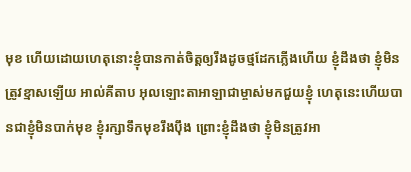មុខ ហើយដោយហេតុនោះខ្ញុំបានកាត់ចិត្តឲ្យរឹងដូចថ្មដែកភ្លើងហើយ ខ្ញុំដឹងថា ខ្ញុំមិនត្រូវខ្មាសឡើយ អាល់គីតាប អុលឡោះតាអាឡាជាម្ចាស់មកជួយខ្ញុំ ហេតុនេះហើយបានជាខ្ញុំមិនបាក់មុខ ខ្ញុំរក្សាទឹកមុខរឹងប៉ឹង ព្រោះខ្ញុំដឹងថា ខ្ញុំមិនត្រូវអា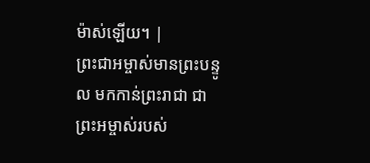ម៉ាស់ឡើយ។ |
ព្រះជាអម្ចាស់មានព្រះបន្ទូល មកកាន់ព្រះរាជា ជាព្រះអម្ចាស់របស់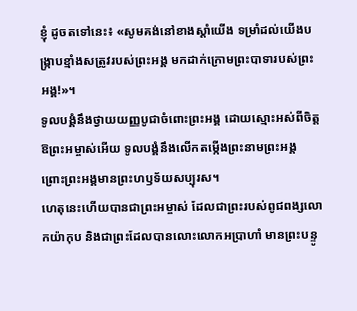ខ្ញុំ ដូចតទៅនេះ៖ «សូមគង់នៅខាងស្ដាំយើង ទម្រាំដល់យើងបង្ក្រាបខ្មាំងសត្រូវរបស់ព្រះអង្គ មកដាក់ក្រោមព្រះបាទារបស់ព្រះអង្គ!»។
ទូលបង្គំនឹងថ្វាយយញ្ញបូជាចំពោះព្រះអង្គ ដោយស្មោះអស់ពីចិត្ត ឱព្រះអម្ចាស់អើយ ទូលបង្គំនឹងលើកតម្កើងព្រះនាមព្រះអង្គ ព្រោះព្រះអង្គមានព្រះហឫទ័យសប្បុរស។
ហេតុនេះហើយបានជាព្រះអម្ចាស់ ដែលជាព្រះរបស់ពូជពង្សលោកយ៉ាកុប និងជាព្រះដែលបានលោះលោកអប្រាហាំ មានព្រះបន្ទូ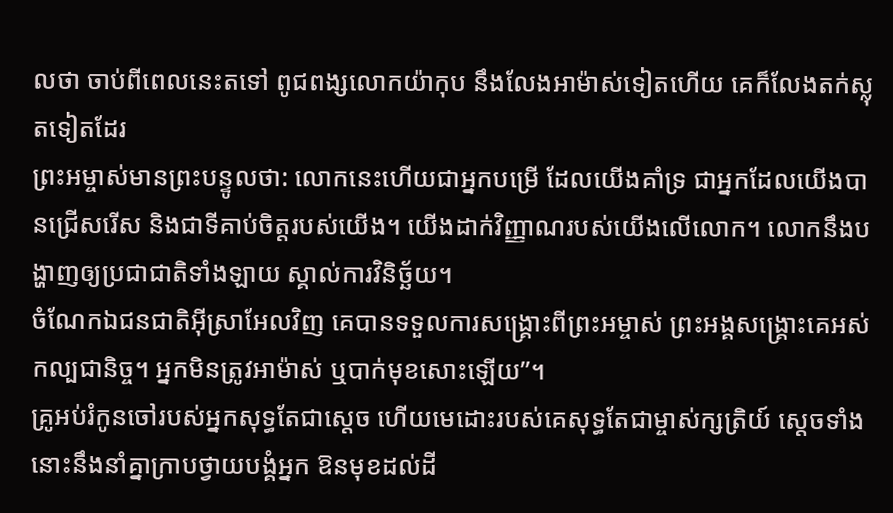លថា ចាប់ពីពេលនេះតទៅ ពូជពង្សលោកយ៉ាកុប នឹងលែងអាម៉ាស់ទៀតហើយ គេក៏លែងតក់ស្លុតទៀតដែរ
ព្រះអម្ចាស់មានព្រះបន្ទូលថា: លោកនេះហើយជាអ្នកបម្រើ ដែលយើងគាំទ្រ ជាអ្នកដែលយើងបានជ្រើសរើស និងជាទីគាប់ចិត្តរបស់យើង។ យើងដាក់វិញ្ញាណរបស់យើងលើលោក។ លោកនឹងបង្ហាញឲ្យប្រជាជាតិទាំងឡាយ ស្គាល់ការវិនិច្ឆ័យ។
ចំណែកឯជនជាតិអ៊ីស្រាអែលវិញ គេបានទទួលការសង្គ្រោះពីព្រះអម្ចាស់ ព្រះអង្គសង្គ្រោះគេអស់កល្បជានិច្ច។ អ្នកមិនត្រូវអាម៉ាស់ ឬបាក់មុខសោះឡើយ”។
គ្រូអប់រំកូនចៅរបស់អ្នកសុទ្ធតែជាស្ដេច ហើយមេដោះរបស់គេសុទ្ធតែជាម្ចាស់ក្សត្រិយ៍ ស្ដេចទាំងនោះនឹងនាំគ្នាក្រាបថ្វាយបង្គំអ្នក ឱនមុខដល់ដី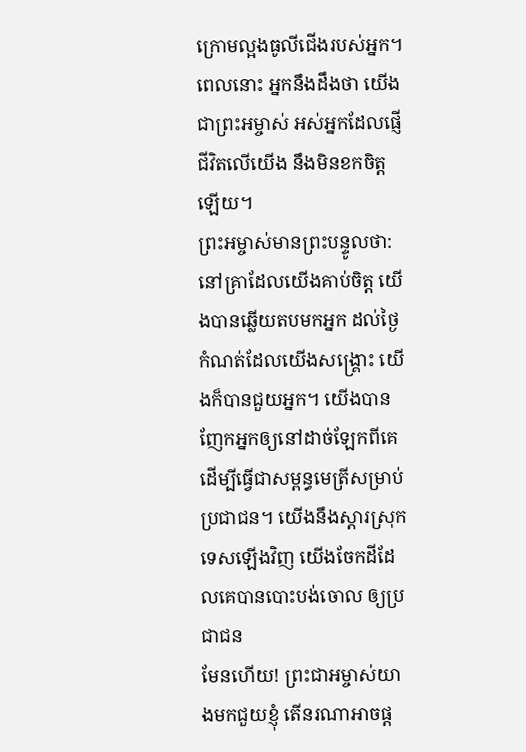ក្រោមល្អងធូលីជើងរបស់អ្នក។ ពេលនោះ អ្នកនឹងដឹងថា យើងជាព្រះអម្ចាស់ អស់អ្នកដែលផ្ញើជីវិតលើយើង នឹងមិនខកចិត្តឡើយ។
ព្រះអម្ចាស់មានព្រះបន្ទូលថា: នៅគ្រាដែលយើងគាប់ចិត្ត យើងបានឆ្លើយតបមកអ្នក ដល់ថ្ងៃកំណត់ដែលយើងសង្គ្រោះ យើងក៏បានជួយអ្នក។ យើងបានញែកអ្នកឲ្យនៅដាច់ឡែកពីគេ ដើម្បីធ្វើជាសម្ពន្ធមេត្រីសម្រាប់ប្រជាជន។ យើងនឹងស្ដារស្រុកទេសឡើងវិញ យើងចែកដីដែលគេបានបោះបង់ចោល ឲ្យប្រជាជន
មែនហើយ! ព្រះជាអម្ចាស់យាងមកជួយខ្ញុំ តើនរណាអាចផ្ដ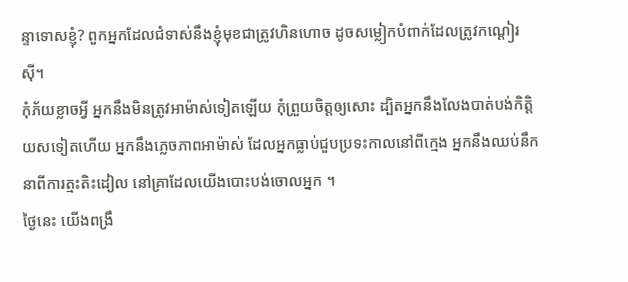ន្ទាទោសខ្ញុំ? ពួកអ្នកដែលជំទាស់នឹងខ្ញុំមុខជាត្រូវហិនហោច ដូចសម្លៀកបំពាក់ដែលត្រូវកណ្ដៀរស៊ី។
កុំភ័យខ្លាចអ្វី អ្នកនឹងមិនត្រូវអាម៉ាស់ទៀតឡើយ កុំព្រួយចិត្តឲ្យសោះ ដ្បិតអ្នកនឹងលែងបាត់បង់កិត្តិយសទៀតហើយ អ្នកនឹងភ្លេចភាពអាម៉ាស់ ដែលអ្នកធ្លាប់ជួបប្រទះកាលនៅពីក្មេង អ្នកនឹងឈប់នឹកនាពីការត្មះតិះដៀល នៅគ្រាដែលយើងបោះបង់ចោលអ្នក ។
ថ្ងៃនេះ យើងពង្រឹ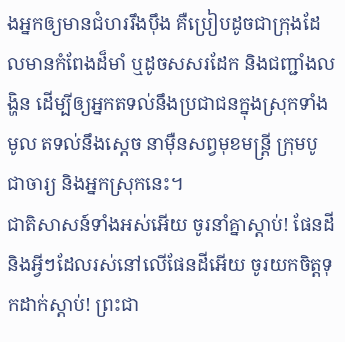ងអ្នកឲ្យមានជំហររឹងប៉ឹង គឺប្រៀបដូចជាក្រុងដែលមានកំពែងដ៏មាំ ឬដូចសសរដែក និងជញ្ជាំងលង្ហិន ដើម្បីឲ្យអ្នកតទល់នឹងប្រជាជនក្នុងស្រុកទាំងមូល តទល់នឹងស្ដេច នាម៉ឺនសព្វមុខមន្ត្រី ក្រុមបូជាចារ្យ និងអ្នកស្រុកនេះ។
ជាតិសាសន៍ទាំងអស់អើយ ចូរនាំគ្នាស្ដាប់! ផែនដី និងអ្វីៗដែលរស់នៅលើផែនដីអើយ ចូរយកចិត្តទុកដាក់ស្ដាប់! ព្រះជា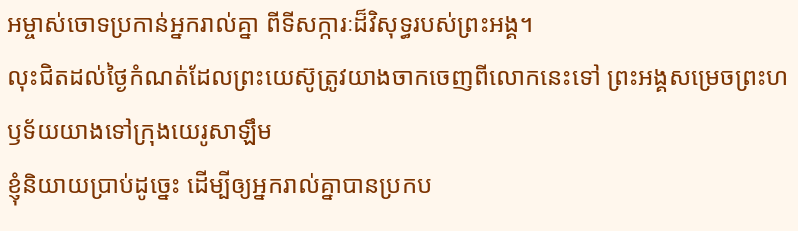អម្ចាស់ចោទប្រកាន់អ្នករាល់គ្នា ពីទីសក្ការៈដ៏វិសុទ្ធរបស់ព្រះអង្គ។
លុះជិតដល់ថ្ងៃកំណត់ដែលព្រះយេស៊ូត្រូវយាងចាកចេញពីលោកនេះទៅ ព្រះអង្គសម្រេចព្រះហឫទ័យយាងទៅក្រុងយេរូសាឡឹម
ខ្ញុំនិយាយប្រាប់ដូច្នេះ ដើម្បីឲ្យអ្នករាល់គ្នាបានប្រកប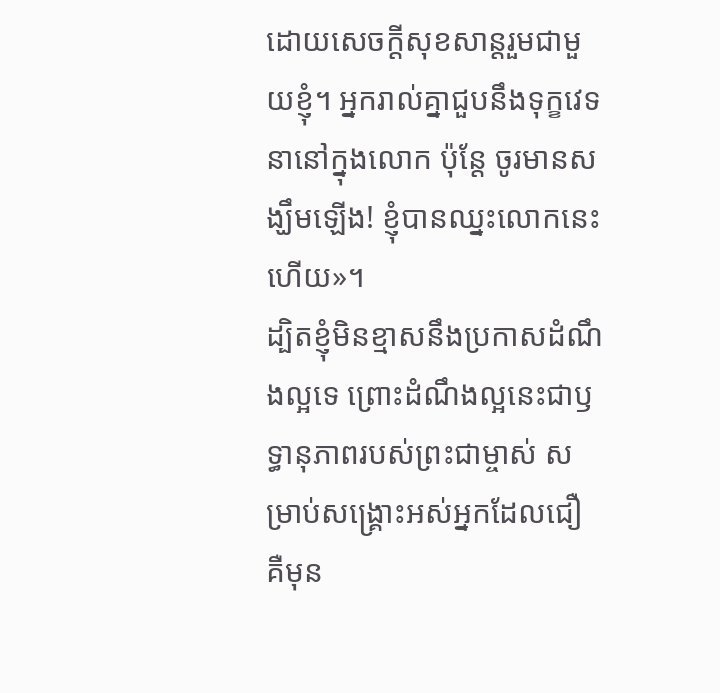ដោយសេចក្ដីសុខសាន្តរួមជាមួយខ្ញុំ។ អ្នករាល់គ្នាជួបនឹងទុក្ខវេទនានៅក្នុងលោក ប៉ុន្តែ ចូរមានសង្ឃឹមឡើង! ខ្ញុំបានឈ្នះលោកនេះហើយ»។
ដ្បិតខ្ញុំមិនខ្មាសនឹងប្រកាសដំណឹងល្អទេ ព្រោះដំណឹងល្អនេះជាឫទ្ធានុភាពរបស់ព្រះជាម្ចាស់ សម្រាប់សង្គ្រោះអស់អ្នកដែលជឿ គឺមុន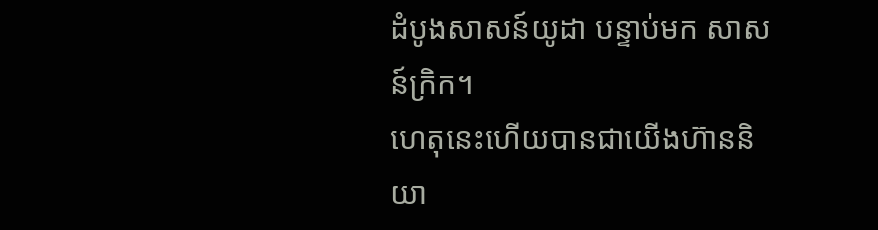ដំបូងសាសន៍យូដា បន្ទាប់មក សាសន៍ក្រិក។
ហេតុនេះហើយបានជាយើងហ៊ាននិយា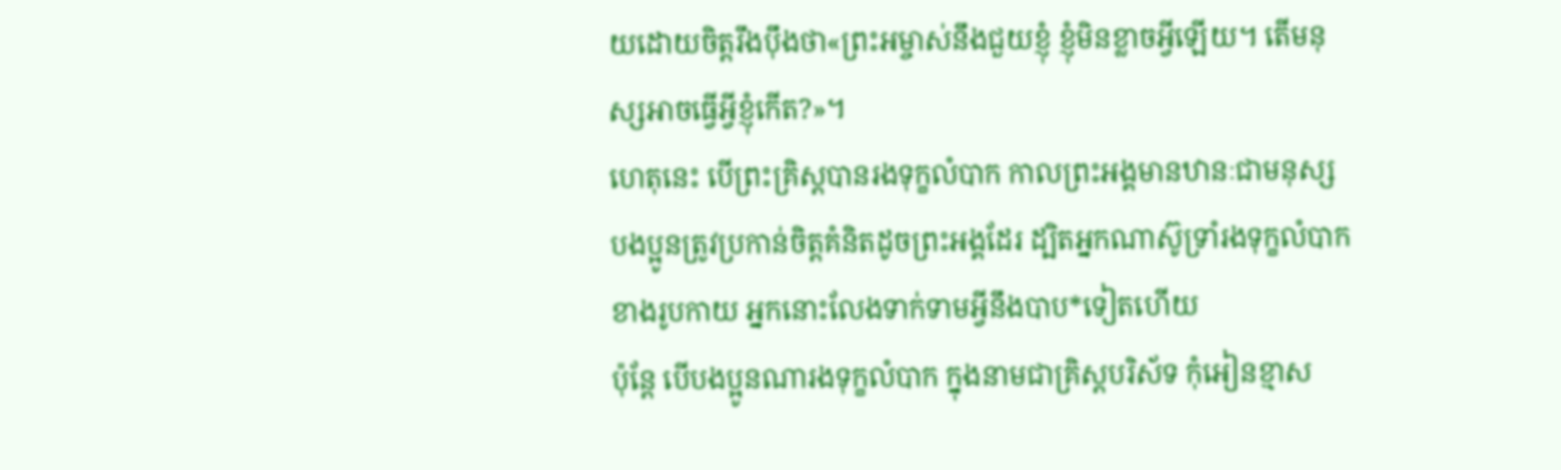យដោយចិត្តរឹងប៉ឹងថា«ព្រះអម្ចាស់នឹងជួយខ្ញុំ ខ្ញុំមិនខ្លាចអ្វីឡើយ។ តើមនុស្សអាចធ្វើអ្វីខ្ញុំកើត?»។
ហេតុនេះ បើព្រះគ្រិស្តបានរងទុក្ខលំបាក កាលព្រះអង្គមានឋានៈជាមនុស្ស បងប្អូនត្រូវប្រកាន់ចិត្តគំនិតដូចព្រះអង្គដែរ ដ្បិតអ្នកណាស៊ូទ្រាំរងទុក្ខលំបាកខាងរូបកាយ អ្នកនោះលែងទាក់ទាមអ្វីនឹងបាប*ទៀតហើយ
ប៉ុន្តែ បើបងប្អូនណារងទុក្ខលំបាក ក្នុងនាមជាគ្រិស្តបរិស័ទ កុំអៀនខ្មាស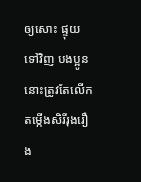ឲ្យសោះ ផ្ទុយទៅវិញ បងប្អូននោះត្រូវតែលើកតម្កើងសិរីរុងរឿង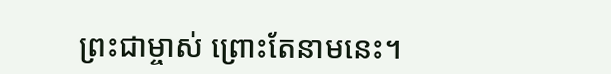ព្រះជាម្ចាស់ ព្រោះតែនាមនេះ។